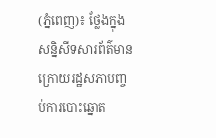(ភ្នំពេញ)៖ ថ្លែងក្នុងសន្និសីទសារព័ត៌មាន ក្រោយរដ្ឋសភាបញ្ចប់ការបោះឆ្នោត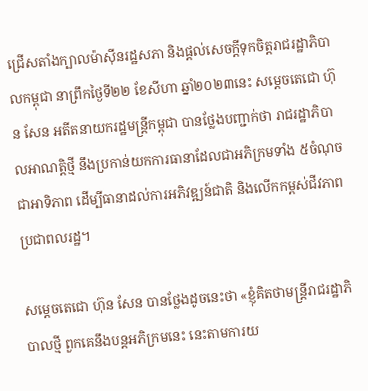ជ្រើសតាំងក្បាលម៉ាស៊ីនរដ្ឋសភា និងផ្តល់សេចក្តីទុកចិត្តរាជរដ្ឋាភិបាលកម្ពុជា នាព្រឹកថ្ងៃទី២២ ខែសីហា ឆ្នាំ២០២៣នេះ សម្តេចតេជោ ហ៊ុន សែន អតីតនាយករដ្ឋមន្ត្រីកម្ពុជា បានថ្លែងបញ្ជាក់ថា រាជរដ្ឋាភិបាលអាណត្តិថ្មី នឹងប្រកាន់យកការធានាដែលជាអភិក្រមទាំង ៥ចំណុច ជាអាទិភាព ដើម្បីធានាដល់ការអភិវឌ្ឍន៍ជាតិ និងលើកកម្ពស់ជីវភាពប្រជាពលរដ្ឋ។

សម្តេចតេជោ ហ៊ុន សែន បានថ្លែងដូចនេះថា «ខ្ញុំគិតថាមន្ត្រីរាជរដ្ឋាភិបាលថ្មី ពួកគេនឹងបន្តអភិក្រមនេះ នេះតាមការយ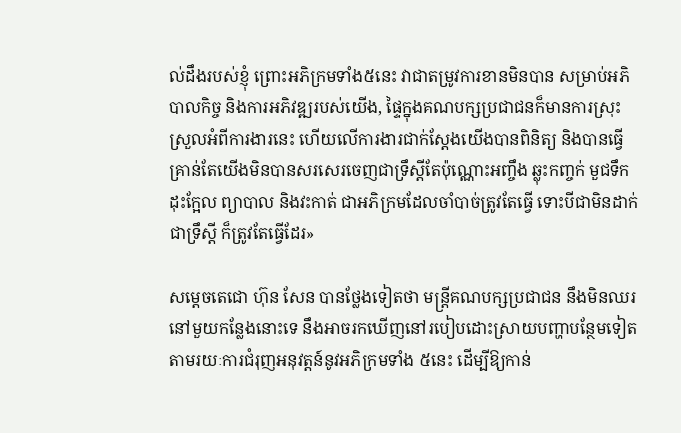ល់ដឹងរបស់ខ្ញុំ ព្រោះអភិក្រមទាំង៥នេះ វាជាតម្រូវការខានមិនបាន សម្រាប់អភិបាលកិច្ច និងការអភិវឌ្ឍរបស់យើង, ផ្ទៃក្នុងគណបក្សប្រជាជនក៏មានការស្រុះស្រួលអំពីការងារនេះ ហើយលើការងារជាក់ស្តែងយើងបានពិនិត្យ និងបានធ្វើគ្រាន់តែយើងមិនបានសរសេរចេញជាទ្រឹស្តីតែប៉ុណ្ណោះអញ្ចឹង ឆ្លុះកញ្ចក់ មួជទឹក ដុះក្អែល ព្យាបាល និងវះកាត់ ជាអភិក្រមដែលចាំបាច់ត្រូវតែធ្វើ ទោះបីជាមិនដាក់ជាទ្រឹស្តី ក៏ត្រូវតែធ្វើដែរ»

សម្តេចតេជោ ហ៊ុន សែន បានថ្លែងទៀតថា មន្ត្រីគណបក្សប្រជាជន នឹងមិនឈរនៅមួយកន្លែងនោះទេ នឹងអាចរកឃើញនៅរបៀបដោះស្រាយបញ្ហាបន្ថែមទៀត តាមរយៈការជំរុញអនុវត្តន៍នូវអភិក្រមទាំង ៥នេះ ដើម្បីឱ្យកាន់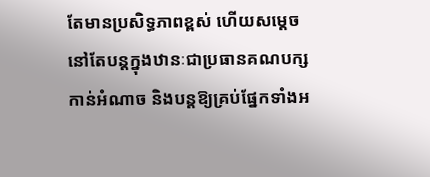តែមានប្រសិទ្ធភាពខ្ពស់ ហើយសម្តេច នៅតែបន្តក្នុងឋានៈជាប្រធានគណបក្សកាន់អំណាច និងបន្តឱ្យគ្រប់ផ្នែកទាំងអ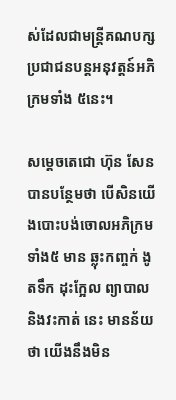ស់ដែលជាមន្ត្រីគណបក្សប្រជាជនបន្តអនុវត្តន៍អភិក្រមទាំង ៥នេះ។

សម្តេចតេជោ ហ៊ុន សែន បានបន្ថែមថា បើសិនយើងបោះបង់ចោលអភិក្រមទាំង៥ មាន ឆ្លុះកញ្ចក់ ងូតទឹក ដុះក្អែល ព្យាបាល និងវះកាត់ នេះ មានន័យថា យើងនឹងមិន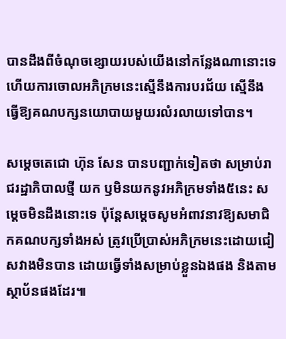បានដឹងពីចំណុចខ្សោយរបស់យើងនៅកន្លែងណានោះទេ ហើយការចោលអភិក្រមនេះស្មើនឹងការបរជ័យ ស្មើនឹងធ្វើឱ្យគណបក្សនយោបាយមួយរលំរលាយទៅបាន។

សម្តេចតេជោ ហ៊ុន សែន បានបញ្ជាក់ទៀតថា សម្រាប់រាជរដ្ឋាភិបាលថ្មី យក ឫមិនយកនូវអភិក្រមទាំង៥នេះ សម្តេចមិនដឹងនោះទេ ប៉ុន្តែសម្តេចសូមអំពាវនាវឱ្យសមាជិកគណបក្សទាំងអស់ ត្រូវប្រើប្រាស់អភិក្រមនេះដោយជៀសវាងមិនបាន ដោយធ្វើទាំងសម្រាប់ខ្លួនឯងផង និងតាមស្ថាប័នផងដែរ៕